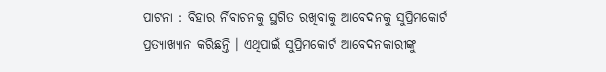ପାଟନା : ବିହାର ର୍ନିବାଚନକୁ ସ୍ଥଗିତ ରଖିବାକୁ ଆବେଦନକୁ ସୁପ୍ରିମକୋର୍ଟ ପ୍ରତ୍ୟାଖ୍ୟାନ କରିଛନ୍ତି । ଏଥିପାଇଁ ସୁପ୍ରିମକୋର୍ଟ ଆବେଦନକାରୀଙ୍କୁ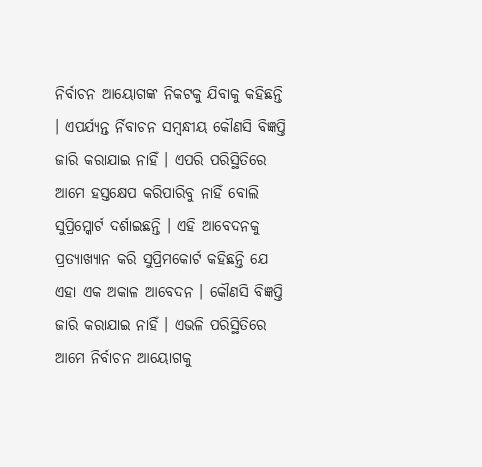ନିର୍ବାଚନ ଆୟୋଗଙ୍କ ନିକଟକୁ ଯିବାକୁ କହିଛନ୍ତି । ଏପର୍ଯ୍ୟନ୍ତ ର୍ନିବାଚନ ସମ୍ବନ୍ଧୀୟ କୌଣସି ବିଜ୍ଞପ୍ତି ଜାରି କରାଯାଇ ନାହିଁ । ଏପରି ପରିସ୍ଥିତିରେ ଆମେ ହସ୍ତକ୍ଷେପ କରିପାରିବୁ ନାହିଁ ବୋଲି ସୁପ୍ରିମ୍କୋର୍ଟ ଦର୍ଶାଇଛନ୍ତି । ଏହି ଆବେଦନକୁ ପ୍ରତ୍ୟାଖ୍ୟାନ କରି ସୁପ୍ରିମକୋର୍ଟ କହିଛନ୍ତି ଯେ ଏହା ଏକ ଅକାଳ ଆବେଦନ । କୌଣସି ବିଜ୍ଞପ୍ତି ଜାରି କରାଯାଇ ନାହିଁ । ଏଭଳି ପରିସ୍ଥିତିରେ ଆମେ ନିର୍ବାଚନ ଆୟୋଗକୁ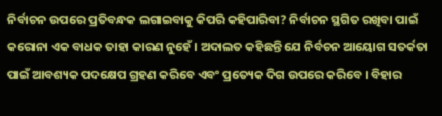ନିର୍ବାଚନ ଉପରେ ପ୍ରତିବନ୍ଧକ ଲଗାଇବାକୁ କିପରି କହିପାରିବା? ନିର୍ବାଚନ ସ୍ଥଗିତ ରଖିବା ପାଇଁ କରୋନା ଏକ ବାଧକ ତାହା କାରଣ ନୁହେଁ । ଅଦାଲତ କହିଛନ୍ତି ଯେ ନିର୍ବଚନ ଆୟୋଗ ସତର୍କତା ପାଇଁ ଆବଶ୍ୟକ ପଦକ୍ଷେପ ଗ୍ରହଣ କରିବେ ଏବଂ ପ୍ରତ୍ୟେକ ଦିଗ ଉପରେ କରିବେ । ବିହାର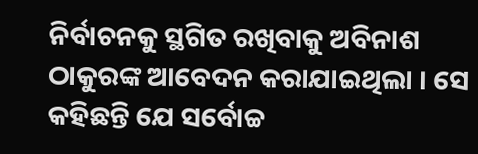ନିର୍ବାଚନକୁ ସ୍ଥଗିତ ରଖିବାକୁ ଅବିନାଶ ଠାକୁରଙ୍କ ଆବେଦନ କରାଯାଇଥିଲା । ସେ କହିଛନ୍ତି ଯେ ସର୍ବୋଚ୍ଚ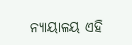ନ୍ୟାୟାଳୟ ଏହି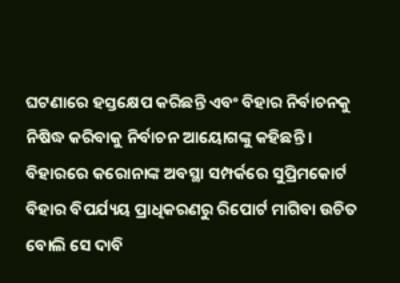ଘଟଣାରେ ହସ୍ତକ୍ଷେପ କରିଛନ୍ତି ଏବଂ ବିହାର ନିର୍ବାଚନକୁ ନିଷିଦ୍ଧ କରିବାକୁ ନିର୍ବାଚନ ଆୟୋଗଙ୍କୁ କହିଛନ୍ତି । ବିହାରରେ କରୋନାଙ୍କ ଅବସ୍ଥା ସମ୍ପର୍କରେ ସୁପ୍ରିମକୋର୍ଟ ବିହାର ବିପର୍ଯ୍ୟୟ ପ୍ରାଧିକରଣରୁ ରିପୋର୍ଟ ମାଗିବା ଉଚିତ ବୋଲି ସେ ଦାବି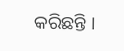କରିଛନ୍ତି ।